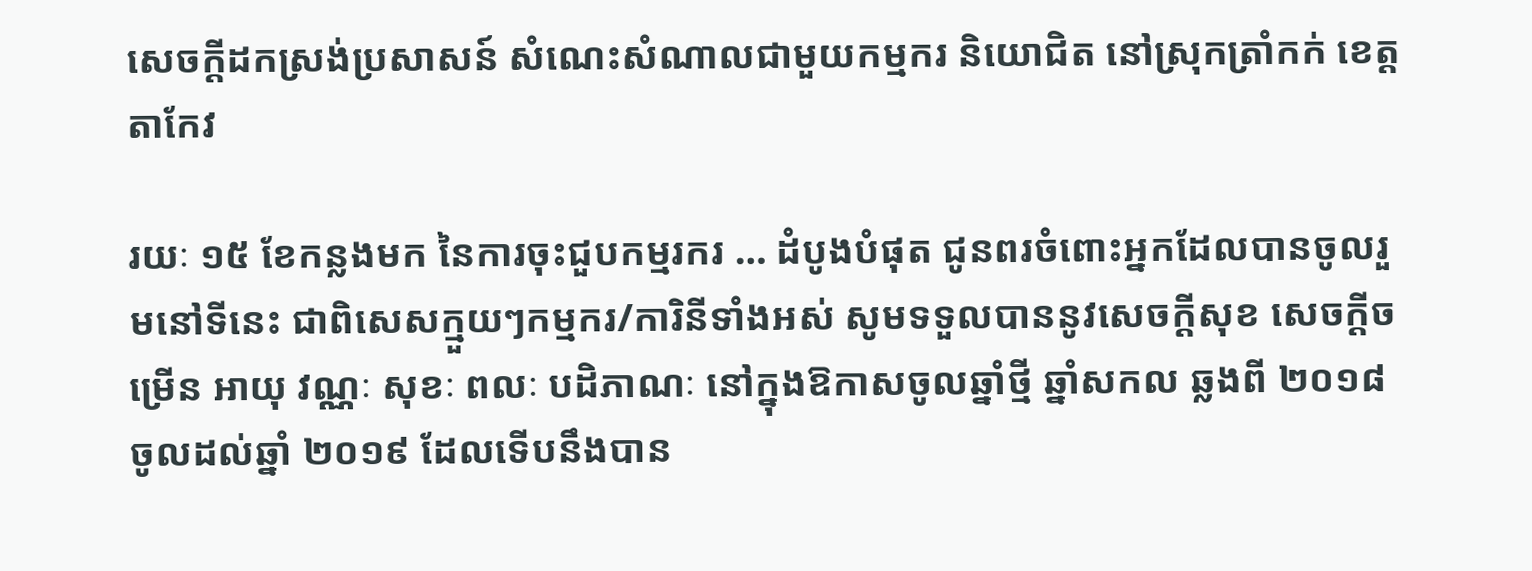សេចក្តីដកស្រង់ប្រសាសន៍ សំណេះសំណាលជាមួយកម្មករ និយោជិត នៅស្រុកត្រាំកក់ ខេត្តតាកែវ

រយៈ ១៥ ខែកន្លងមក នៃការចុះជួបកម្មរករ … ដំបូងបំផុត ជូនពរចំពោះអ្នកដែលបានចូលរួមនៅទីនេះ ជាពិសេសក្មួយៗកម្មករ/ការិនីទាំងអស់ សូមទទួលបាននូវសេចក្ដីសុខ សេចក្ដីចម្រើន អាយុ វណ្ណៈ សុខៈ ពលៈ បដិភាណៈ នៅក្នុងឱកាសចូលឆ្នាំថ្មី ឆ្នាំសកល ឆ្លងពី ២០១៨ ចូលដល់ឆ្នាំ ២០១៩ ដែលទើបនឹងបាន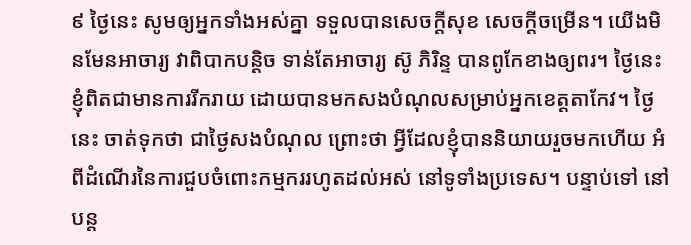៩ ថ្ងៃនេះ សូមឲ្យអ្នកទាំងអស់គ្នា ទទួលបានសេចក្ដីសុខ សេចក្ដីចម្រើន។ យើងមិនមែនអាចារ្យ វាពិបាកបន្ដិច ទាន់តែអាចារ្យ ស៊ូ ភិរិន្ទ បានពូកែខាងឲ្យពរ។ ថ្ងៃនេះ ខ្ញុំពិតជាមានការរីករាយ ដោយបានមកសងបំណុលសម្រាប់អ្នកខេត្តតាកែវ។ ថ្ងៃនេះ ចាត់ទុកថា ជាថ្ងៃសងបំណុល ព្រោះថា អ្វីដែលខ្ញុំបាននិយាយរួចមកហើយ អំពីដំណើរនៃការជួបចំពោះកម្មកររហូតដល់អស់ នៅទូទាំងប្រទេស។ បន្ទាប់ទៅ នៅបន្ត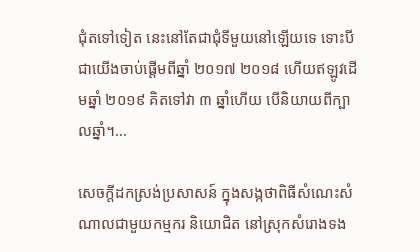ជុំតទៅទៀត នេះនៅតែជាជុំទីមួយនៅឡើយទេ ទោះបីជាយើងចាប់ផ្ដើមពីឆ្នាំ ២០១៧ ២០១៨ ហើយឥឡូវដើមឆ្នាំ ២០១៩ គិតទៅវា ៣ ឆ្នាំហើយ បើនិយាយពីក្បាលឆ្នាំ។…

សេចក្តីដកស្រង់ប្រសាសន៍ ក្នុងសង្កថាពិធីសំណេះសំណាលជាមួយកម្មករ និយោជិត នៅស្រុកសំរោងទង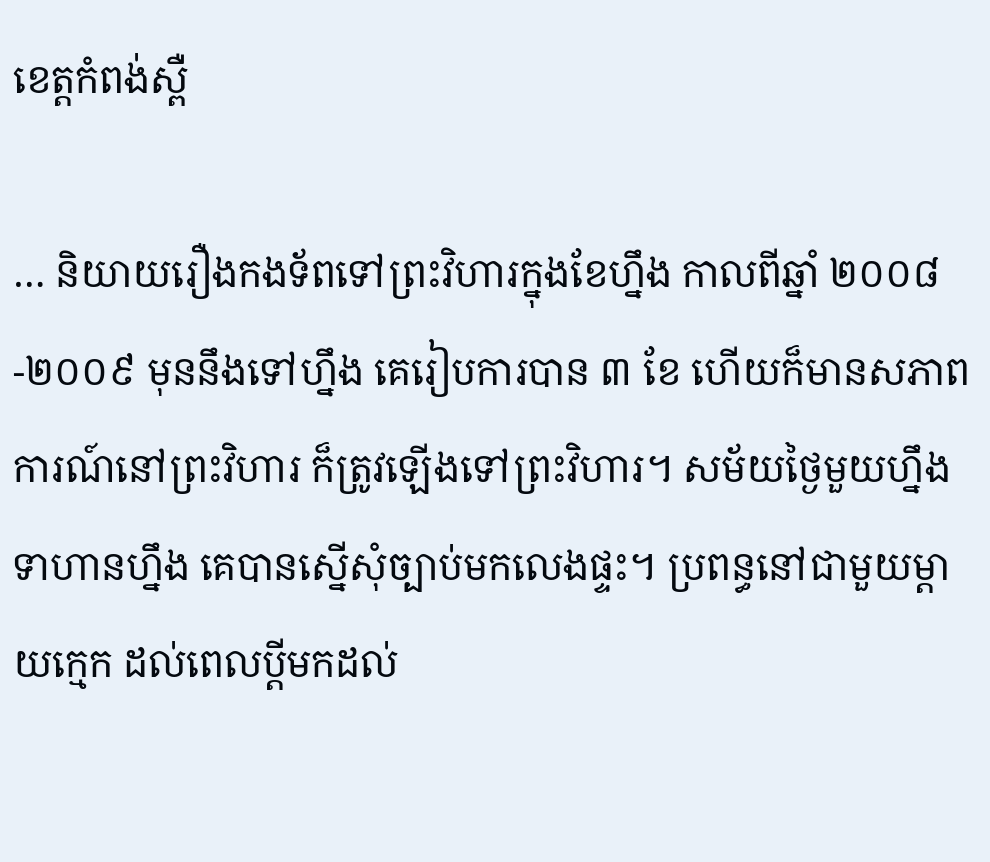ខេត្តកំពង់ស្ពឺ

… និយាយរឿងកងទ័ពទៅព្រះវិហារក្នុងខែហ្នឹង កាលពីឆ្នាំ ២០០៨-២០០៩ មុននឹងទៅហ្នឹង គេរៀបការបាន ៣ ខែ ហើយក៏មានសភាពការណ៍នៅព្រះវិហារ ក៏ត្រូវឡើងទៅព្រះវិហារ។ សម័យថ្ងៃមួយហ្នឹង ទាហានហ្នឹង គេបានស្នើសុំច្បាប់មកលេងផ្ទះ។ ប្រពន្ធនៅជាមួយម្ដាយក្មេក ដល់ពេលប្ដីមកដល់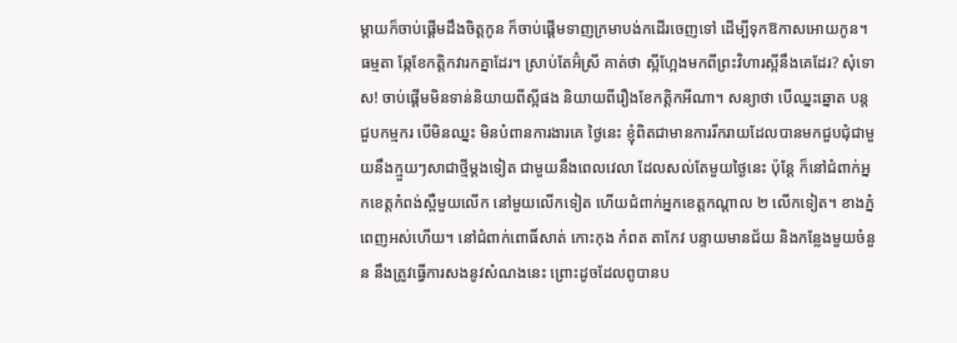ម្ដាយក៏ចាប់ផ្ដើមដឹងចិត្តកូន ក៏ចាប់ផ្ដើមទាញក្រមាបង់កដើរចេញទៅ ដើម្បីទុកឱកាសអោយកូន។ ធម្មតា ឆ្កែខែកត្ដិកវារកគ្នាដែរ។ ស្រាប់តែអ៊ំស្រី គាត់ថា ស្អីហ្អែងមកពីព្រះវិហារស្អីនឹងគេដែរ? សុំទោស! ចាប់ផ្ដើមមិនទាន់និយាយពីស្អីផង និយាយពីរឿងខែកត្ដិកអីណា។ សន្យាថា បើឈ្នះឆ្នោត បន្តជួបកម្មករ បើមិនឈ្នះ មិនបំពានការងារគេ ថ្ងៃនេះ ខ្ញុំពិតជាមានការរីករាយដែលបានមកជួបជុំជាមួយនឹងក្មួយៗសាជាថ្មីម្ដងទៀត ជាមួយនឹងពេលវេលា ដែលសល់តែមួយថ្ងៃនេះ ប៉ុន្តែ ក៏នៅជំពាក់អ្នកខេត្តកំពង់ស្ពឺមួយលើក នៅមួយលើកទៀត ហើយជំពាក់អ្នកខេត្តកណ្ដាល ២ លើកទៀត។ ខាងភ្នំពេញអស់ហើយ។ នៅជំពាក់ពោធិ៍សាត់ កោះកុង កំពត តាកែវ បន្ទាយមានជ័យ និងកន្លែងមួយចំនួន នឹងត្រូវធ្វើការសងនូវសំណងនេះ ព្រោះដូចដែលពូបានប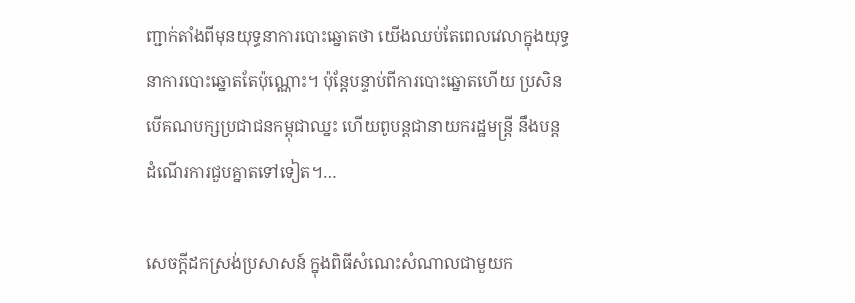ញ្ជាក់តាំងពីមុនយុទ្ធនាការបោះឆ្នោតថា យើងឈប់តែពេលវេលាក្នុងយុទ្ធនាការបោះឆ្នោតតែប៉ុណ្ណោះ។ ប៉ុន្តែបន្ទាប់ពីការបោះឆ្នោតហើយ ប្រសិនបើគណបក្សប្រជាជនកម្ពុជាឈ្នះ ហើយពូបន្តជានាយករដ្ឋមន្រ្តី នឹងបន្តដំណើរការជួបគ្នាតទៅទៀត។…

សេចក្តីដកស្រង់ប្រសាសន៍ ក្នុងពិធីសំណេះសំណាលជាមួយក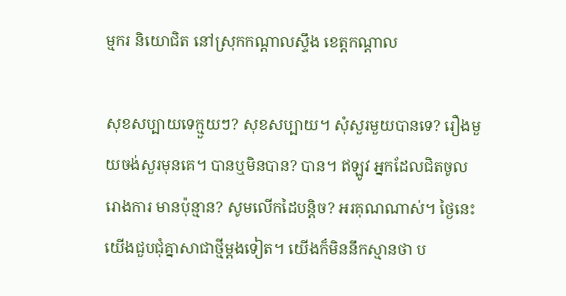ម្មករ និយោជិត នៅស្រុកកណ្តាលស្ទឹង ខេត្តកណ្តាល

សុខសប្បាយទេក្មួយៗ? សុខសប្បាយ។ សុំសួរមួយបានទេ? រឿងមួយចង់សួរមុនគេ។ បានឬមិនបាន? បាន។ ឥឡូវ អ្នកដែលជិតចូលរោងការ មានប៉ុន្មាន? សូមលើកដៃបន្តិច? អរគុណណាស់។ ថ្ងៃនេះ យើងជួបជុំគ្នាសាជាថ្មីម្ដងទៀត។ យើងក៏មិននឹកស្មានថា ប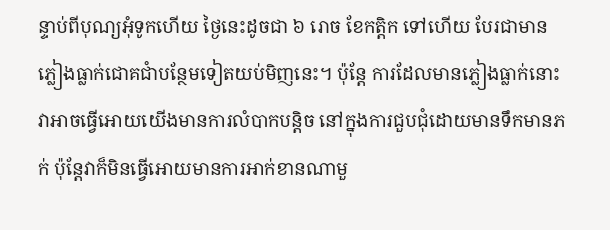ន្ទាប់ពីបុណ្យអុំទូកហើយ ថ្ងៃនេះដូចជា ៦ រោច ខែកត្តិក ទៅហើយ បែរជាមានភ្លៀងធ្លាក់ជោគជាំបន្ថែមទៀតយប់មិញនេះ។ ប៉ុន្តែ ការដែលមានភ្លៀងធ្លាក់នោះ វាអាចធ្វើអោយយើងមានការលំបាកបន្តិច នៅក្នុងការជួបជុំដោយមានទឹកមានភក់ ប៉ុន្តែវាក៏មិនធ្វើអោយមានការអាក់ខានណាមួ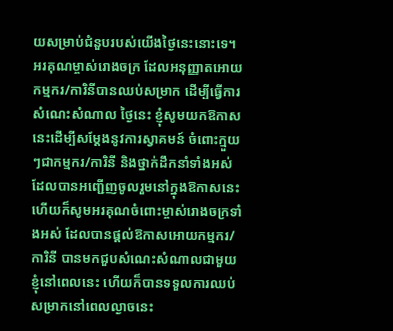យសម្រាប់ជំនួបរបស់យើងថ្ងៃនេះនោះទេ។ អរគុណម្ចាស់រោងចក្រ ដែលអនុញ្ញាតអោយកម្មករ/ការិនីបានឈប់សម្រាក ដើម្បីធ្វើការសំណេះសំណាល ថ្ងៃនេះ ខ្ញុំសូមយកឱកាសនេះដើម្បីសម្ដែងនូវការស្វាគមន៍ ចំពោះក្មួយៗជាកម្មករ/ការិនី និងថ្នាក់ដឹកនាំទាំងអស់ ដែលបានអញ្ជើញចូលរួមនៅក្នុងឱកាសនេះ ហើយក៏សូមអរគុណចំពោះម្ចាស់រោងចក្រទាំងអស់ ដែលបានផ្ដល់ឱកាសអោយកម្មករ/ការិនី បានមកជួបសំណេះសំណាលជាមួយខ្ញុំនៅពេលនេះ ហើយក៏បានទទួលការឈប់សម្រាកនៅពេលល្ងាចនេះ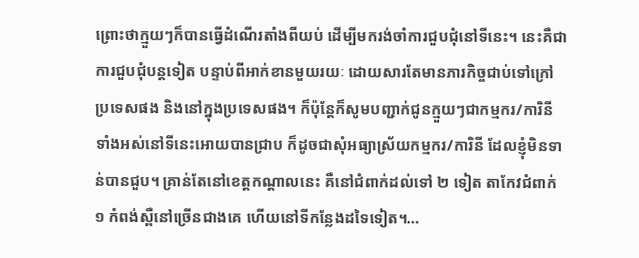ព្រោះថាក្មួយៗក៏បានធ្វើដំណើរតាំងពីយប់ ដើម្បីមករង់ចាំការជួបជុំនៅទីនេះ។ នេះគឺជាការជួបជុំបន្តទៀត បន្ទាប់ពីអាក់ខានមួយរយៈ ដោយសារតែមានភារកិច្ចជាប់ទៅក្រៅប្រទេសផង និងនៅក្នុងប្រទេសផង។ ក៏ប៉ុន្តែក៏សូមបញ្ជាក់ជូនក្មួយៗជាកម្មករ/ការិនីទាំងអស់នៅទីនេះអោយបានជ្រាប ក៏ដូចជាសុំអធ្យាស្រ័យកម្មករ/ការិនី ដែលខ្ញុំមិនទាន់បានជួប។ គ្រាន់តែនៅខេត្តកណ្ដាលនេះ គឺនៅជំពាក់ដល់ទៅ ២ ទៀត តាកែវជំពាក់ ១ កំពង់ស្ពឺនៅច្រើនជាងគេ ហើយនៅទីកន្លែងដទៃទៀត។…